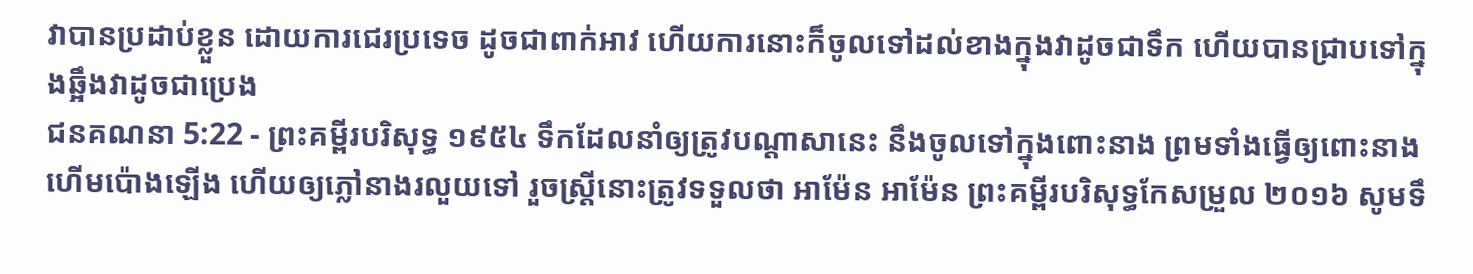វាបានប្រដាប់ខ្លួន ដោយការជេរប្រទេច ដូចជាពាក់អាវ ហើយការនោះក៏ចូលទៅដល់ខាងក្នុងវាដូចជាទឹក ហើយបានជ្រាបទៅក្នុងឆ្អឹងវាដូចជាប្រេង
ជនគណនា 5:22 - ព្រះគម្ពីរបរិសុទ្ធ ១៩៥៤ ទឹកដែលនាំឲ្យត្រូវបណ្តាសានេះ នឹងចូលទៅក្នុងពោះនាង ព្រមទាំងធ្វើឲ្យពោះនាងហើមប៉ោងឡើង ហើយឲ្យភ្លៅនាងរលួយទៅ រួចស្ត្រីនោះត្រូវទទួលថា អាម៉ែន អាម៉ែន ព្រះគម្ពីរបរិសុទ្ធកែសម្រួល ២០១៦ សូមទឹ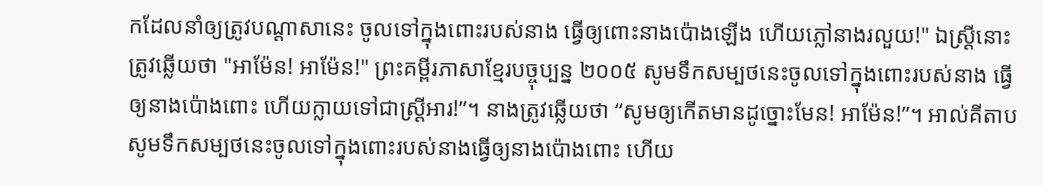កដែលនាំឲ្យត្រូវបណ្ដាសានេះ ចូលទៅក្នុងពោះរបស់នាង ធ្វើឲ្យពោះនាងប៉ោងឡើង ហើយភ្លៅនាងរលួយ!" ឯស្ត្រីនោះត្រូវឆ្លើយថា "អាម៉ែន! អាម៉ែន!" ព្រះគម្ពីរភាសាខ្មែរបច្ចុប្បន្ន ២០០៥ សូមទឹកសម្បថនេះចូលទៅក្នុងពោះរបស់នាង ធ្វើឲ្យនាងប៉ោងពោះ ហើយក្លាយទៅជាស្ត្រីអារ!”។ នាងត្រូវឆ្លើយថា “សូមឲ្យកើតមានដូច្នោះមែន! អាម៉ែន!”។ អាល់គីតាប សូមទឹកសម្បថនេះចូលទៅក្នុងពោះរបស់នាងធ្វើឲ្យនាងប៉ោងពោះ ហើយ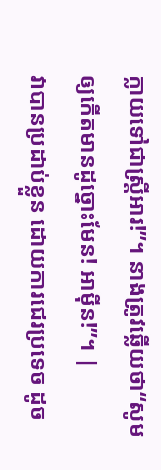ក្លាយទៅជាស្ត្រីអារ!”។ នាងត្រូវឆ្លើយថា“សូមឲ្យកើតមានដូច្នោះមែន! អាម៉ីន!”។ |
វាបានប្រដាប់ខ្លួន ដោយការជេរប្រទេច ដូច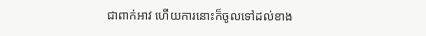ជាពាក់អាវ ហើយការនោះក៏ចូលទៅដល់ខាង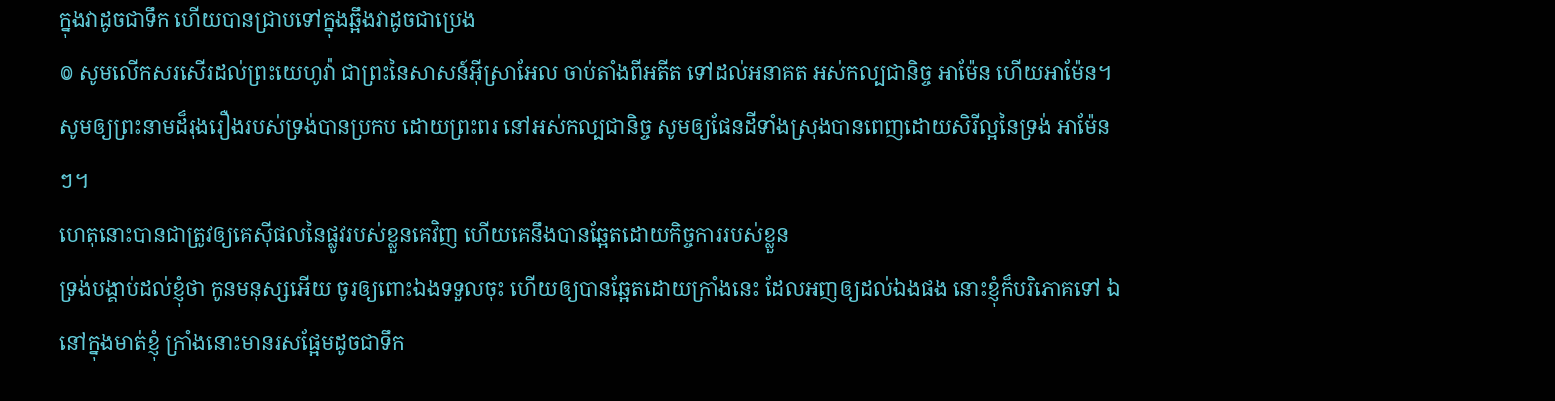ក្នុងវាដូចជាទឹក ហើយបានជ្រាបទៅក្នុងឆ្អឹងវាដូចជាប្រេង
៙ សូមលើកសរសើរដល់ព្រះយេហូវ៉ា ជាព្រះនៃសាសន៍អ៊ីស្រាអែល ចាប់តាំងពីអតីត ទៅដល់អនាគត អស់កល្បជានិច្ច អាម៉ែន ហើយអាម៉ែន។
សូមឲ្យព្រះនាមដ៏រុងរឿងរបស់ទ្រង់បានប្រកប ដោយព្រះពរ នៅអស់កល្បជានិច្ច សូមឲ្យផែនដីទាំងស្រុងបានពេញដោយសិរីល្អនៃទ្រង់ អាម៉ែនៗ។
ហេតុនោះបានជាត្រូវឲ្យគេស៊ីផលនៃផ្លូវរបស់ខ្លួនគេវិញ ហើយគេនឹងបានឆ្អែតដោយកិច្ចការរបស់ខ្លួន
ទ្រង់បង្គាប់ដល់ខ្ញុំថា កូនមនុស្សអើយ ចូរឲ្យពោះឯងទទួលចុះ ហើយឲ្យបានឆ្អែតដោយក្រាំងនេះ ដែលអញឲ្យដល់ឯងផង នោះខ្ញុំក៏បរិភោគទៅ ឯនៅក្នុងមាត់ខ្ញុំ ក្រាំងនោះមានរសផ្អែមដូចជាទឹក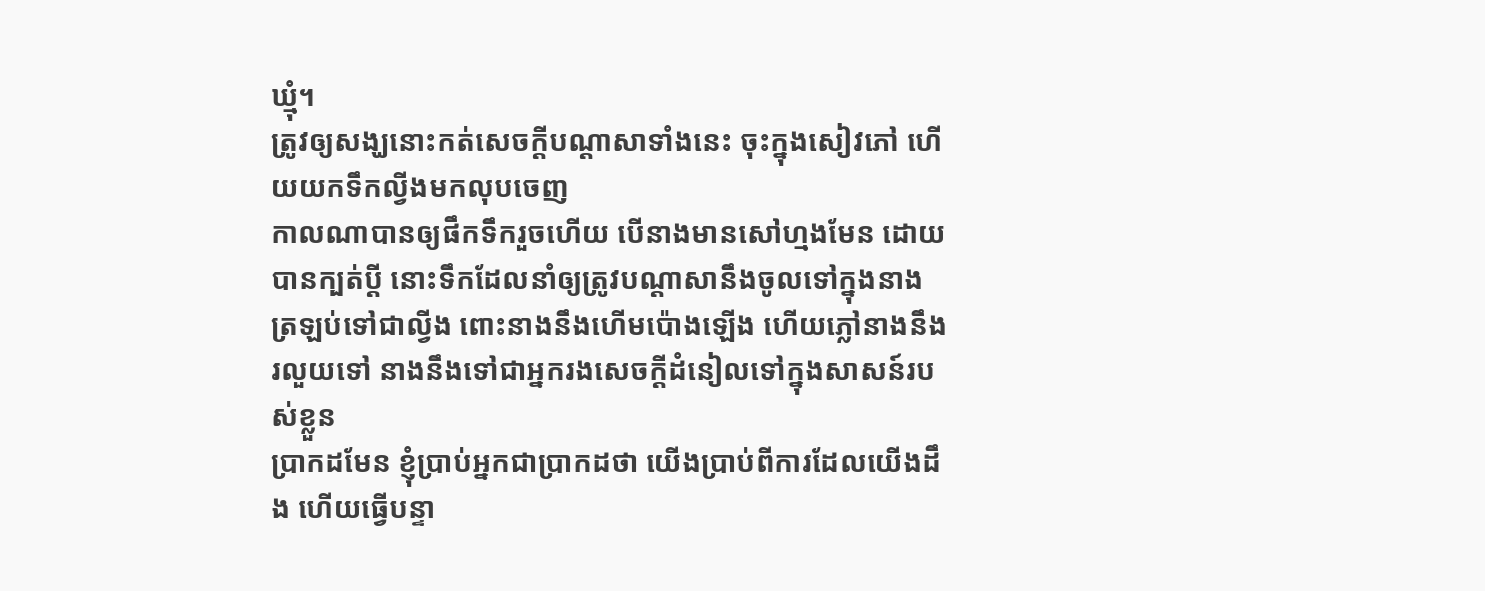ឃ្មុំ។
ត្រូវឲ្យសង្ឃនោះកត់សេចក្ដីបណ្តាសាទាំងនេះ ចុះក្នុងសៀវភៅ ហើយយកទឹកល្វីងមកលុបចេញ
កាលណាបានឲ្យផឹកទឹករួចហើយ បើនាងមានសៅហ្មងមែន ដោយបានក្បត់ប្ដី នោះទឹកដែលនាំឲ្យត្រូវបណ្តាសានឹងចូលទៅក្នុងនាង ត្រឡប់ទៅជាល្វីង ពោះនាងនឹងហើមប៉ោងឡើង ហើយភ្លៅនាងនឹងរលួយទៅ នាងនឹងទៅជាអ្នករងសេចក្ដីដំនៀលទៅក្នុងសាសន៍របស់ខ្លួន
ប្រាកដមែន ខ្ញុំប្រាប់អ្នកជាប្រាកដថា យើងប្រាប់ពីការដែលយើងដឹង ហើយធ្វើបន្ទា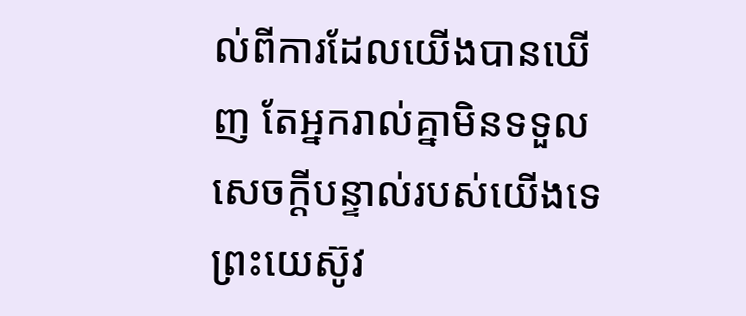ល់ពីការដែលយើងបានឃើញ តែអ្នករាល់គ្នាមិនទទួលសេចក្ដីបន្ទាល់របស់យើងទេ
ព្រះយេស៊ូវ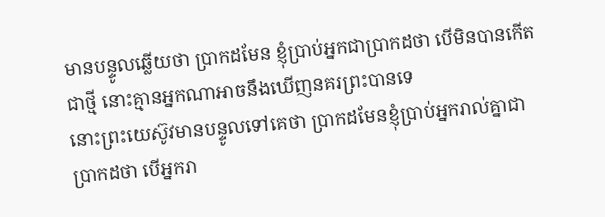មានបន្ទូលឆ្លើយថា ប្រាកដមែន ខ្ញុំប្រាប់អ្នកជាប្រាកដថា បើមិនបានកើតជាថ្មី នោះគ្មានអ្នកណាអាចនឹងឃើញនគរព្រះបានទេ
នោះព្រះយេស៊ូវមានបន្ទូលទៅគេថា ប្រាកដមែនខ្ញុំប្រាប់អ្នករាល់គ្នាជាប្រាកដថា បើអ្នករា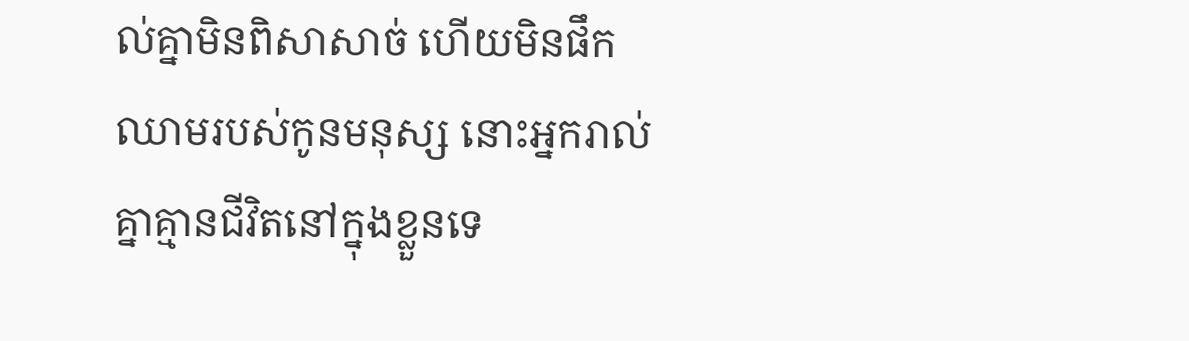ល់គ្នាមិនពិសាសាច់ ហើយមិនផឹកឈាមរបស់កូនមនុស្ស នោះអ្នករាល់គ្នាគ្មានជីវិតនៅក្នុងខ្លួនទេ